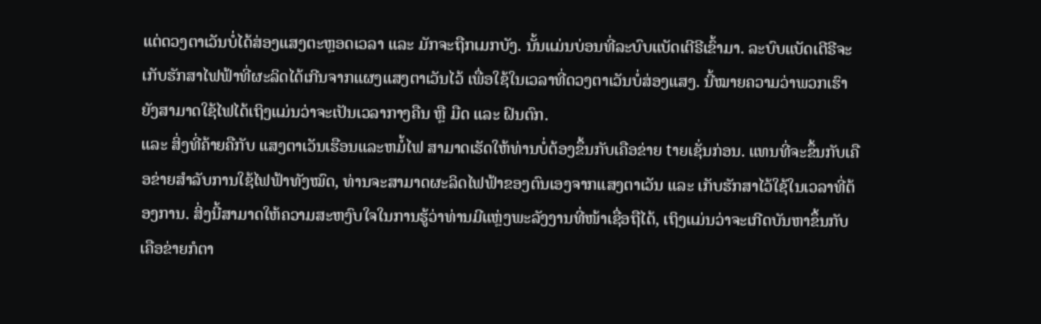ແຕ່ດວງຕາເວັນບໍ່ໄດ້ສ່ອງແສງຕະຫຼອດເວລາ ແລະ ມັກຈະຖືກເມກບັງ. ນັ້ນແມ່ນບ່ອນທີ່ລະບົບແບັດເຕີຣີເຂົ້າມາ. ລະບົບແບັດເຕີຣີຈະເກັບຮັກສາໄຟຟ້າທີ່ຜະລິດໄດ້ເກີນຈາກແຜງແສງຕາເວັນໄວ້ ເພື່ອໃຊ້ໃນເວລາທີ່ດວງຕາເວັນບໍ່ສ່ອງແສງ. ນີ້ໝາຍຄວາມວ່າພວກເຮົາຍັງສາມາດໃຊ້ໄຟໄດ້ເຖິງແມ່ນວ່າຈະເປັນເວລາກາງຄືນ ຫຼື ມືດ ແລະ ຝົນຕົກ.
ແລະ ສິ່ງທີ່ຄ້າຍຄືກັບ ແສງຕາເວັນເຮືອນແລະຫມໍ້ໄຟ ສາມາດເຮັດໃຫ້ທ່ານບໍ່ຕ້ອງຂຶ້ນກັບເຄືອຂ່າຍ tາຍເຊັ່ນກ່ອນ. ແທນທີ່ຈະຂຶ້ນກັບເຄືອຂ່າຍສຳລັບການໃຊ້ໄຟຟ້າທັງໝົດ, ທ່ານຈະສາມາດຜະລິດໄຟຟ້າຂອງຕົນເອງຈາກແສງຕາເວັນ ແລະ ເກັບຮັກສາໄວ້ໃຊ້ໃນເວລາທີ່ຕ້ອງການ. ສິ່ງນີ້ສາມາດໃຫ້ຄວາມສະຫງົບໃຈໃນການຮູ້ວ່າທ່ານມີແຫຼ່ງພະລັງງານທີ່ໜ້າເຊື່ອຖືໄດ້, ເຖິງແມ່ນວ່າຈະເກີດບັນຫາຂຶ້ນກັບເຄືອຂ່າຍກໍຕາ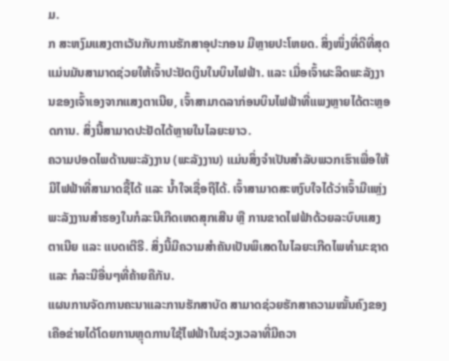ມ.
ກ ສະຫງົມແສງຕາເວັນກັບການຮັກສາອຸປະກອນ ມີຫຼາຍປະໂຫຍດ. ສິ່ງໜຶ່ງທີ່ດີທີ່ສຸດແມ່ນມັນສາມາດຊ່ວຍໃຫ້ເຈົ້າປະຢັດເງິນໃນບິນໄຟຟ້າ. ແລະ ເມື່ອເຈົ້າຜະລິດພະລັງງານຂອງເຈົ້າເອງຈາກແສງຕາເນີຍ, ເຈົ້າສາມາດລາກ່ອນບິນໄຟຟ້າທີ່ແພງຫຼາຍໄດ້ຕະຫຼອດການ. ສິ່ງນີ້ສາມາດປະຢັດໄດ້ຫຼາຍໃນໄລຍະຍາວ.
ຄວາມປອດໄພດ້ານພະລັງງານ (ພະລັງງານ) ແມ່ນສິ່ງຈໍາເປັນສໍາລັບພວກເຮົາເພື່ອໃຫ້ມີໄຟຟ້າທີ່ສາມາດຊື້ໄດ້ ແລະ ນ້ຳໃຈເຊື່ອຖືໄດ້. ເຈົ້າສາມາດສະຫງົບໃຈໄດ້ວ່າເຈົ້າມີແຫຼ່ງພະລັງງານສໍາຮອງໃນກໍລະນີເກີດເຫດສຸກເສີນ ຫຼື ການຂາດໄຟຟ້າດ້ວຍລະບົບແສງຕາເນີຍ ແລະ ແບດເຕີຣີ. ສິ່ງນີ້ມີຄວາມສໍາຄັນເປັນພິເສດໃນໄລຍະເກີດໄພທໍາມະຊາດ ແລະ ກໍລະນີອື່ນໆທີ່ຄ້າຍຄືກັນ.
ແຜນການຈັດການຄະນາແລະການຮັກສາບັດ ສາມາດຊ່ວຍຮັກສາຄວາມໝັ້ນຄົງຂອງເຄືອຂ່າຍໄດ້ໂດຍການຫຼຸດການໃຊ້ໄຟຟ້າໃນຊ່ວງເວລາທີ່ມີຄວາ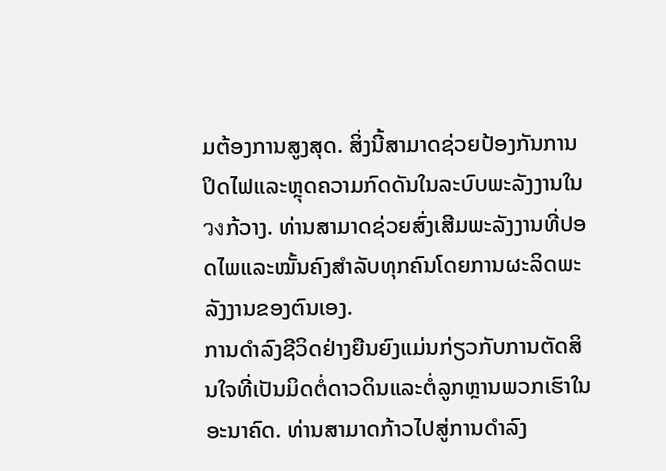ມຕ້ອງການສູງສຸດ. ສິ່ງນີ້ສາມາດຊ່ວຍປ້ອງກັນການປິດໄຟແລະຫຼຸດຄວາມກົດດັນໃນລະບົບພະລັງງານໃນวงກ້ວາງ. ທ່ານສາມາດຊ່ວຍສົ່ງເສີມພະລັງງານທີ່ປອດໄພແລະໝັ້ນຄົງສໍາລັບທຸກຄົນໂດຍການຜະລິດພະລັງງານຂອງຕົນເອງ.
ການດໍາລົງຊີວິດຢ່າງຍືນຍົງແມ່ນກ່ຽວກັບການຕັດສິນໃຈທີ່ເປັນມິດຕໍ່ດາວດິນແລະຕໍ່ລູກຫຼານພວກເຮົາໃນອະນາຄົດ. ທ່ານສາມາດກ້າວໄປສູ່ການດໍາລົງ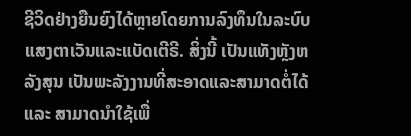ຊີວິດຢ່າງຍືນຍົງໄດ້ຫຼາຍໂດຍການລົງທຶນໃນລະບົບແສງຕາເວັນແລະແບັດເຕີຣີ. ສິ່ງນີ້ ເປັນແທັງຫຼັງຫລັງສຸນ ເປັນພະລັງງານທີ່ສະອາດແລະສາມາດຕໍ່ໄດ້ ແລະ ສາມາດນໍາໃຊ້ເພື່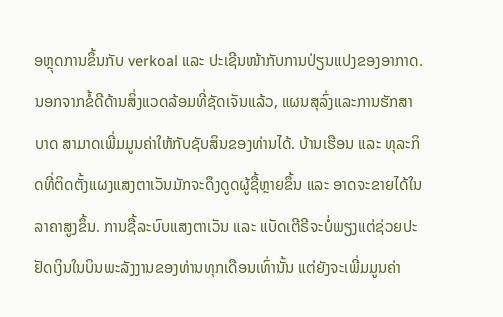ອຫຼຸດການຂຶ້ນກັບ verkoal ແລະ ປະເຊີນໜ້າກັບການປ່ຽນແປງຂອງອາກາດ.
ນອກຈາກຂໍ້ດີດ້ານສິ່ງແວດລ້ອມທີ່ຊັດເຈັນແລ້ວ, ແຜນສຸລົ່ງແລະການຮັກສາບາດ ສາມາດເພີ່ມມູນຄ່າໃຫ້ກັບຊັບສິນຂອງທ່ານໄດ້. ບ້ານເຮືອນ ແລະ ທຸລະກິດທີ່ຕິດຕັ້ງແຜງແສງຕາເວັນມັກຈະດຶງດູດຜູ້ຊື້ຫຼາຍຂຶ້ນ ແລະ ອາດຈະຂາຍໄດ້ໃນລາຄາສູງຂຶ້ນ. ການຊື້ລະບົບແສງຕາເວັນ ແລະ ແບັດເຕີຣີຈະບໍ່ພຽງແຕ່ຊ່ວຍປະຢັດເງິນໃນບິນພະລັງງານຂອງທ່ານທຸກເດືອນເທົ່ານັ້ນ ແຕ່ຍັງຈະເພີ່ມມູນຄ່າ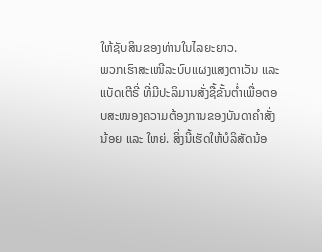ໃຫ້ຊັບສິນຂອງທ່ານໃນໄລຍະຍາວ.
ພວກເຮົາສະເໜີລະບົບແຜງແສງຕາເວັນ ແລະ ແບັດເຕີຣີ່ ທີ່ມີປະລິມານສັ່ງຊື້ຂັ້ນຕ່ຳເພື່ອຕອບສະໜອງຄວາມຕ້ອງການຂອງບັນດາຄຳສັ່ງນ້ອຍ ແລະ ໃຫຍ່. ສິ່ງນີ້ເຮັດໃຫ້ບໍລິສັດນ້ອ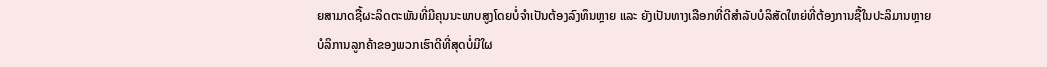ຍສາມາດຊື້ຜະລິດຕະພັນທີ່ມີຄຸນນະພາບສູງໂດຍບໍ່ຈຳເປັນຕ້ອງລົງທຶນຫຼາຍ ແລະ ຍັງເປັນທາງເລືອກທີ່ດີສຳລັບບໍລິສັດໃຫຍ່ທີ່ຕ້ອງການຊື້ໃນປະລິມານຫຼາຍ
ບໍລິການລູກຄ້າຂອງພວກເຮົາດີທີ່ສຸດບໍ່ມີໃຜ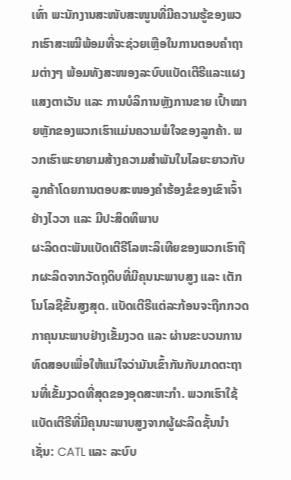ເທົ່າ ພະນັກງານສະໜັບສະໜູນທີ່ມີຄວາມຮູ້ຂອງພວກເຮົາສະເໝີພ້ອມທີ່ຈະຊ່ວຍເຫຼືອໃນການຕອບຄຳຖາມຕ່າງໆ ພ້ອມທັງສະໜອງລະບົບແບັດເຕີຣີແລະແຜງແສງຕາເວັນ ແລະ ການບໍລິການຫຼັງການຂາຍ ເປົ້າໝາຍຫຼັກຂອງພວກເຮົາແມ່ນຄວາມພໍໃຈຂອງລູກຄ້າ. ພວກເຮົາພະຍາຍາມສ້າງຄວາມສຳພັນໃນໄລຍະຍາວກັບລູກຄ້າໂດຍການຕອບສະໜອງຄຳຮ້ອງຂໍຂອງເຂົາເຈົ້າຢ່າງໄວວາ ແລະ ມີປະສິດທິພາບ
ຜະລິດຕະພັນແບັດເຕີຣີໂລຫະລິເທີຍຂອງພວກເຮົາຖືກຜະລິດຈາກວັດຖຸດິບທີ່ມີຄຸນນະພາບສູງ ແລະ ເຕັກໂນໂລຊີຂັ້ນສູງສຸດ. ແບັດເຕີຣີແຕ່ລະກ້ອນຈະຖືກກວດກາຄຸນນະພາບຢ່າງເຂັ້ມງວດ ແລະ ຜ່ານຂະບວນການທົດສອບເພື່ອໃຫ້ແນ່ໃຈວ່າມັນເຂົ້າກັນກັບມາດຕະຖານທີ່ເຂັ້ມງວດທີ່ສຸດຂອງອຸດສະຫະກຳ. ພວກເຮົາໃຊ້ແບັດເຕີຣີທີ່ມີຄຸນນະພາບສູງຈາກຜູ້ຜະລິດຊັ້ນນຳເຊັ່ນ: CATL ແລະ ລະບົບ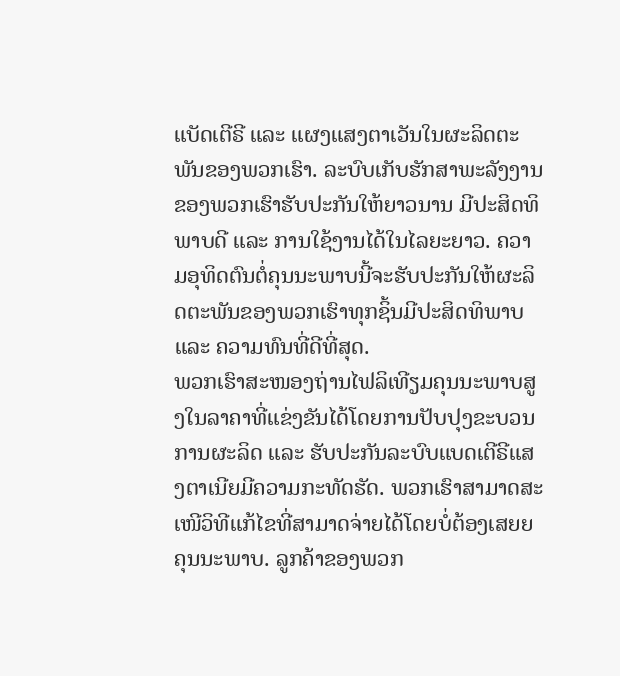ແບັດເຕີຣີ ແລະ ແຜງແສງຕາເວັນໃນຜະລິດຕະພັນຂອງພວກເຮົາ. ລະບົບເກັບຮັກສາພະລັງງານຂອງພວກເຮົາຮັບປະກັນໃຫ້ຍາວນານ ມີປະສິດທິພາບດີ ແລະ ການໃຊ້ງານໄດ້ໃນໄລຍະຍາວ. ຄວາມອຸທິດຕົນຕໍ່ຄຸນນະພາບນີ້ຈະຮັບປະກັນໃຫ້ຜະລິດຕະພັນຂອງພວກເຮົາທຸກຊິ້ນມີປະສິດທິພາບ ແລະ ຄວາມທົນທີ່ດີທີ່ສຸດ.
ພວກເຮົາສະໜອງຖ່ານໄຟລິເທີຽມຄຸນນະພາບສູງໃນລາຄາທີ່ແຂ່ງຂັນໄດ້ໂດຍການປັບປຸງຂະບວນການຜະລິດ ແລະ ຮັບປະກັນລະບົບແບດເຕີຣີແສງຕາເນີຍມີຄວາມກະທັດຮັດ. ພວກເຮົາສາມາດສະເໜີວິທີແກ້ໄຂທີ່ສາມາດຈ່າຍໄດ້ໂດຍບໍ່ຕ້ອງເສຍຍຄຸນນະພາບ. ລູກຄ້າຂອງພວກ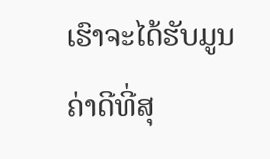ເຮົາຈະໄດ້ຮັບມູນຄ່າດີທີ່ສຸ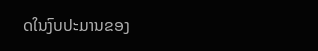ດໃນງົບປະມານຂອງ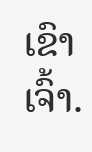ເຂົາເຈົ້າ.